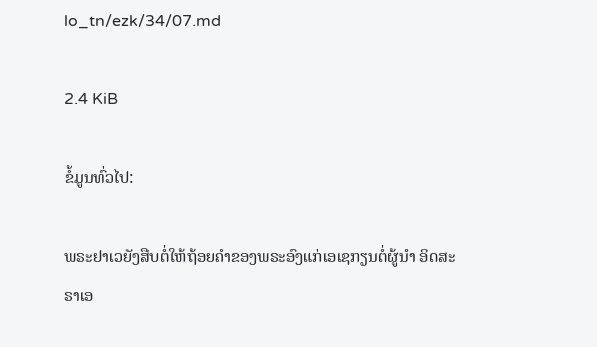lo_tn/ezk/34/07.md

2.4 KiB

ຂໍ້ມູນທົ່ວໄປ:

ພຣະຢາເວຍັງສືບຕໍ່ໃຫ້ຖ້ອຍຄໍາຂອງພຣະອົງແກ່ເອເຊກຽນຕໍ່ຜູ້ນຳ ອິດສະຣາເອ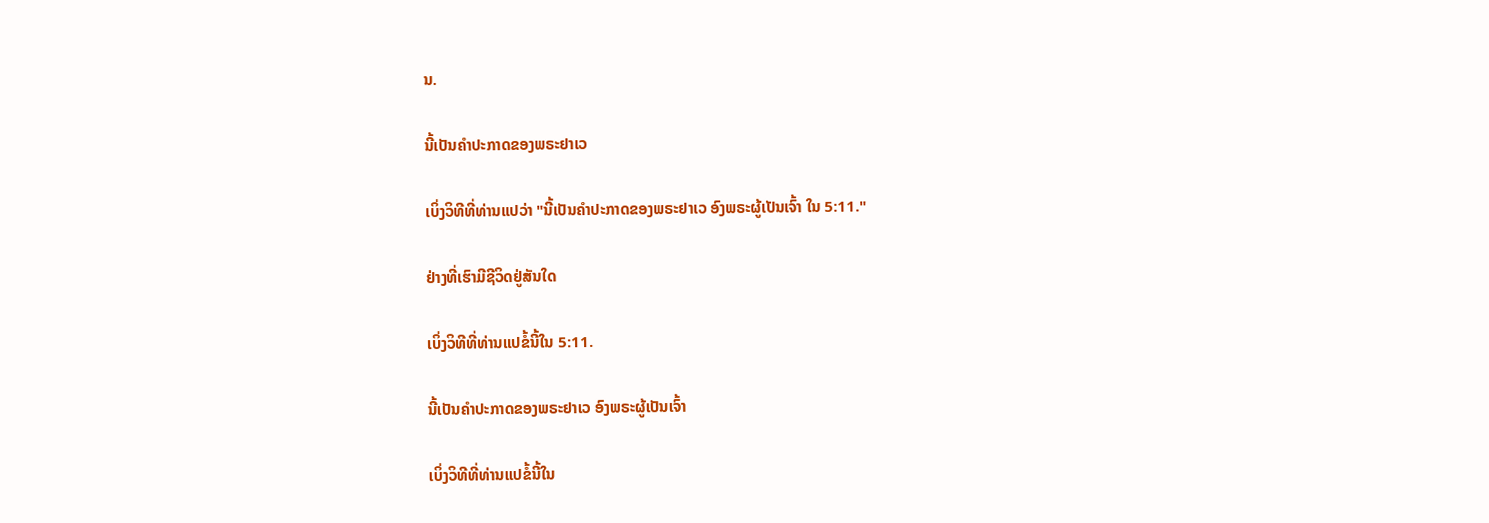ນ.

ນີ້ເປັນຄຳປະກາດຂອງພຣະຢາເວ

ເບິ່ງວິທີທີ່ທ່ານແປວ່າ "ນີ້ເປັນຄຳປະກາດຂອງພຣະຢາເວ ອົງພຣະຜູ້ເປັນເຈົ້າ ໃນ 5:11."

ຢ່າງທີ່ເຮົາມີຊີວິດຢູ່ສັນໃດ

ເບິ່ງວິທີທີ່ທ່ານແປຂໍ້ນີ້ໃນ 5:11.

ນີ້ເປັນຄຳປະກາດຂອງພຣະຢາເວ ອົງພຣະຜູ້ເປັນເຈົ້າ

ເບິ່ງວິທີທີ່ທ່ານແປຂໍ້ນີ້ໃນ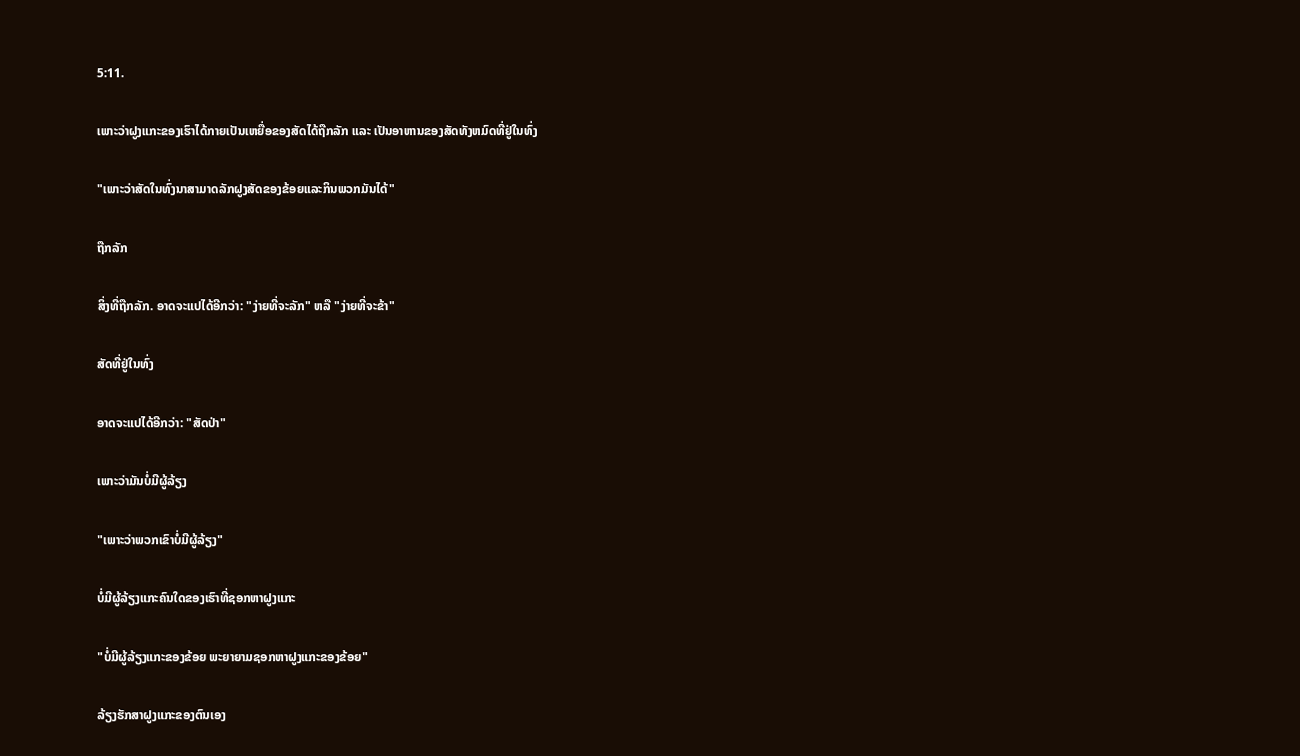5:11.

ເພາະວ່າຝູງແກະຂອງເຮົາໄດ້ກາຍເປັນເຫຍື່ອຂອງສັດໄດ້ຖືກລັກ ແລະ ເປັນອາຫານຂອງສັດທັງຫມົດທີ່ຢູ່ໃນທົ່ງ

"ເພາະວ່າສັດໃນທົ່ງນາສາມາດລັກຝູງສັດຂອງຂ້ອຍແລະກິນພວກມັນໄດ້"

ຖືກລັກ

ສິ່ງທີ່ຖືກລັກ. ອາດຈະແປໄດ້ອີກວ່າ: "ງ່າຍທີ່ຈະລັກ" ຫລື "ງ່າຍທີ່ຈະຂ້າ"

ສັດທີ່ຢູ່ໃນທົ່ງ

ອາດຈະແປໄດ້ອີກວ່າ: "ສັດປ່າ"

ເພາະວ່າມັນບໍ່ມີຜູ້ລ້ຽງ

"ເພາະວ່າພວກເຂົາບໍ່ມີຜູ້ລ້ຽງ"

ບໍ່ມີຜູ້ລ້ຽງແກະຄົນໃດຂອງເຮົາທີ່ຊອກຫາຝູງແກະ

"ບໍ່ມີຜູ້ລ້ຽງແກະຂອງຂ້ອຍ ພະຍາຍາມຊອກຫາຝູງແກະຂອງຂ້ອຍ"

ລ້ຽງຮັກສາຝູງແກະຂອງຕົນເອງ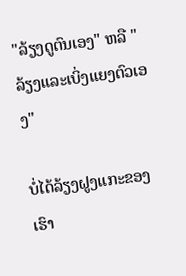"ລ້ຽງດູຕົນເອງ" ຫລື "ລ້ຽງແລະເບິ່ງແຍງຕົວເອງ"

ບໍ່ໄດ້ລ້ຽງຝູງແກະຂອງເຮົາ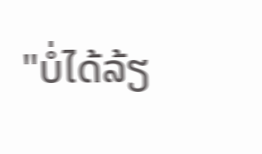"ບໍ່ໄດ້ລ້ຽ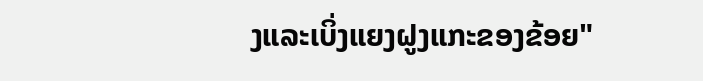ງແລະເບິ່ງແຍງຝູງແກະຂອງຂ້ອຍ"